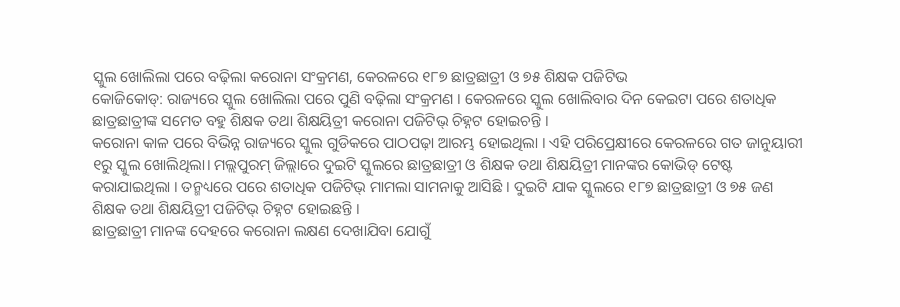ସ୍କୁଲ ଖୋଲିଲା ପରେ ବଢ଼ିଲା କରୋନା ସଂକ୍ରମଣ, କେରଳରେ ୧୮୭ ଛାତ୍ରଛାତ୍ରୀ ଓ ୭୫ ଶିକ୍ଷକ ପଜିଟିଭ
କୋଜିକୋଡ୍: ରାଜ୍ୟରେ ସ୍କୁଲ ଖୋଲିଲା ପରେ ପୁଣି ବଢ଼ିଲା ସଂକ୍ରମଣ । କେରଳରେ ସ୍କୁଲ ଖୋଲିବାର ଦିନ କେଇଟା ପରେ ଶତାଧିକ ଛାତ୍ରଛାତ୍ରୀଙ୍କ ସମେତ ବହୁ ଶିକ୍ଷକ ତଥା ଶିକ୍ଷୟିତ୍ରୀ କରୋନା ପଜିଟିଭ୍ ଚିହ୍ନଟ ହୋଇଚନ୍ତି ।
କରୋନା କାଳ ପରେ ବିଭିନ୍ନ ରାଜ୍ୟରେ ସ୍କୁଲ ଗୁଡିକରେ ପାଠପଢ଼ା ଆରମ୍ଭ ହୋଇଥିଲା । ଏହି ପରିପ୍ରେକ୍ଷୀରେ କେରଳରେ ଗତ ଜାନୁୟାରୀ ୧ରୁ ସ୍କୁଲ ଖୋଲିଥିଲା। ମଲ୍ଲପୁରମ୍ ଜିଲ୍ଲାରେ ଦୁଇଟି ସ୍କୁଲରେ ଛାତ୍ରଛାତ୍ରୀ ଓ ଶିକ୍ଷକ ତଥା ଶିକ୍ଷୟିତ୍ରୀ ମାନଙ୍କର କୋଭିଡ୍ ଟେଷ୍ଟ କରାଯାଇଥିଲା । ତନ୍ମଧ୍ୟରେ ପରେ ଶତାଧିକ ପଜିଟିଭ୍ ମାମଲା ସାମନାକୁ ଆସିଛି । ଦୁଇଟି ଯାକ ସ୍କୁଲରେ ୧୮୭ ଛାତ୍ରଛାତ୍ରୀ ଓ ୭୫ ଜଣ ଶିକ୍ଷକ ତଥା ଶିକ୍ଷୟିତ୍ରୀ ପଜିଟିଭ୍ ଚିହ୍ନଟ ହୋଇଛନ୍ତି ।
ଛାତ୍ରଛାତ୍ରୀ ମାନଙ୍କ ଦେହରେ କରୋନା ଲକ୍ଷଣ ଦେଖାଯିବା ଯୋଗୁଁ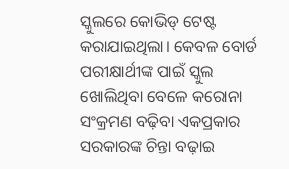ସ୍କୁଲରେ କୋଭିଡ୍ ଟେଷ୍ଟ କରାଯାଇଥିଲା। କେବଳ ବୋର୍ଡ ପରୀକ୍ଷାର୍ଥୀଙ୍କ ପାଇଁ ସ୍କୁଲ ଖୋଲିଥିବା ବେଳେ କରୋନା ସଂକ୍ରମଣ ବଢ଼ିବା ଏକପ୍ରକାର ସରକାରଙ୍କ ଚିନ୍ତା ବଢ଼ାଇ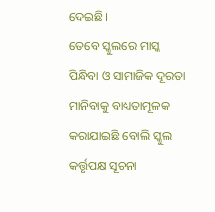ଦେଇଛି।
ତେବେ ସ୍କୁଲରେ ମାସ୍କ ପିନ୍ଧିବା ଓ ସାମାଜିକ ଦୂରତା ମାନିବାକୁ ବାଧ୍ୟତାମୂଳକ କରାଯାଇଛି ବୋଲି ସ୍କୁଲ କର୍ତ୍ତୃପକ୍ଷ ସୂଚନା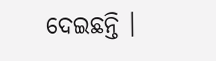ଦେଇଛନ୍ତି ।